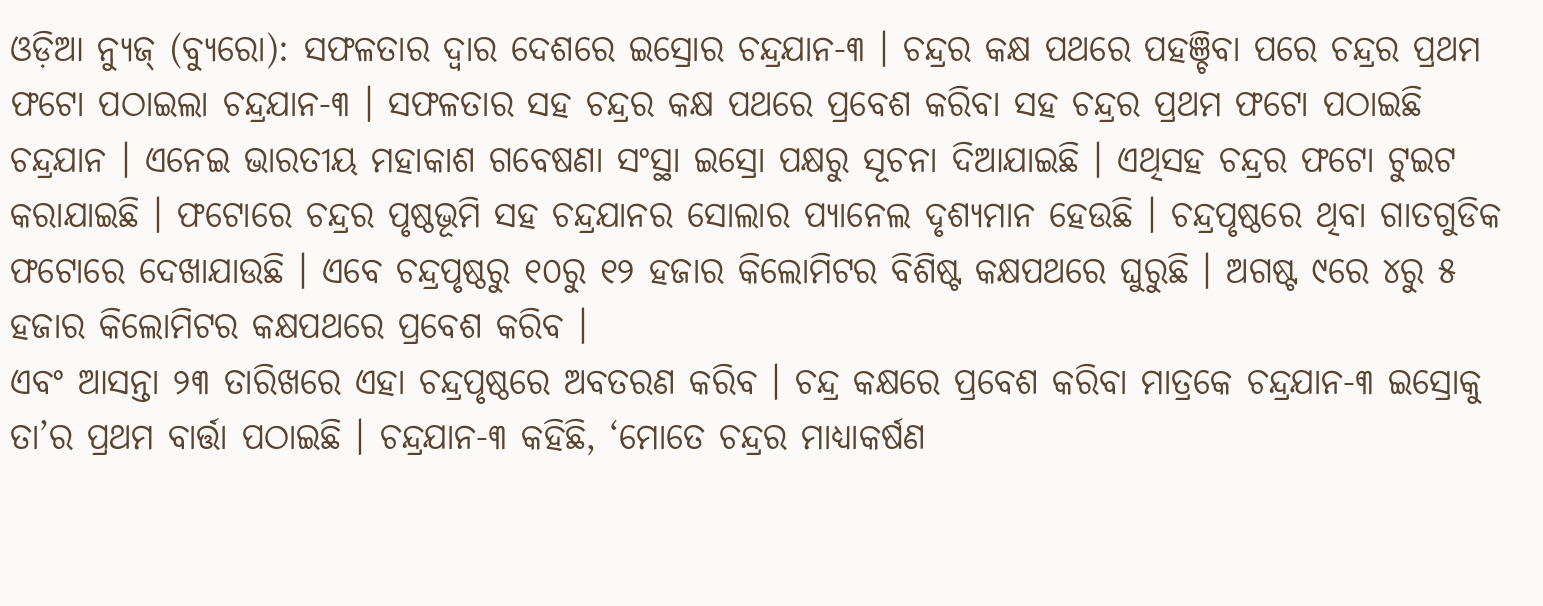ଓଡ଼ିଆ ନ୍ୟୁଜ୍ (ବ୍ୟୁରୋ): ସଫଳତାର ଦ୍ୱାର ଦେଶରେ ଇସ୍ରୋର ଚନ୍ଦ୍ରଯାନ-୩ । ଚନ୍ଦ୍ରର କକ୍ଷ ପଥରେ ପହଞ୍ଚିବା ପରେ ଚନ୍ଦ୍ରର ପ୍ରଥମ ଫଟୋ ପଠାଇଲା ଚନ୍ଦ୍ରଯାନ-୩ । ସଫଳତାର ସହ ଚନ୍ଦ୍ରର କକ୍ଷ ପଥରେ ପ୍ରବେଶ କରିବା ସହ ଚନ୍ଦ୍ରର ପ୍ରଥମ ଫଟୋ ପଠାଇଛି ଚନ୍ଦ୍ରଯାନ । ଏନେଇ ଭାରତୀୟ ମହାକାଶ ଗବେଷଣା ସଂସ୍ଥା ଇସ୍ରୋ ପକ୍ଷରୁ ସୂଚନା ଦିଆଯାଇଛି । ଏଥିସହ ଚନ୍ଦ୍ରର ଫଟୋ ଟୁଇଟ କରାଯାଇଛି । ଫଟୋରେ ଚନ୍ଦ୍ରର ପୃଷ୍ଠଭୂମି ସହ ଚନ୍ଦ୍ରଯାନର ସୋଲାର ପ୍ୟାନେଲ ଦୃଶ୍ୟମାନ ହେଉଛି । ଚନ୍ଦ୍ରପୃଷ୍ଠରେ ଥିବା ଗାତଗୁଡିକ ଫଟୋରେ ଦେଖାଯାଉଛି । ଏବେ ଚନ୍ଦ୍ରପୃଷ୍ଠରୁ ୧୦ରୁ ୧୨ ହଜାର କିଲୋମିଟର ବିଶିଷ୍ଟ କକ୍ଷପଥରେ ଘୁରୁଛି । ଅଗଷ୍ଟ ୯ରେ ୪ରୁ ୫ ହଜାର କିଲୋମିଟର କକ୍ଷପଥରେ ପ୍ରବେଶ କରିବ ।
ଏବଂ ଆସନ୍ତା ୨୩ ତାରିଖରେ ଏହା ଚନ୍ଦ୍ରପୃଷ୍ଠରେ ଅବତରଣ କରିବ । ଚନ୍ଦ୍ର କକ୍ଷରେ ପ୍ରବେଶ କରିବା ମାତ୍ରକେ ଚନ୍ଦ୍ରଯାନ-୩ ଇସ୍ରୋକୁ ତା’ର ପ୍ରଥମ ବାର୍ତ୍ତା ପଠାଇଛି । ଚନ୍ଦ୍ରଯାନ-୩ କହିଛି, ‘ମୋତେ ଚନ୍ଦ୍ରର ମାଧ୍ୟାକର୍ଷଣ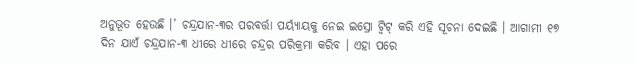ଅନୁଭୂତ ହେଉଛି ।’ ଚନ୍ଦ୍ରଯାନ-୩ର ପରବର୍ତ୍ତା ପର୍ୟ୍ୟାୟକୁ ନେଇ ଇସ୍ରୋ ଟ୍ୱିଟ୍ କରି ଏହି ସୂଚନା ଦେଇଛି । ଆଗାମୀ ୧୭ ଦିନ ଯାଏଁ ଚନ୍ଦ୍ରଯାନ-୩ ଧୀରେ ଧୀରେ ଚନ୍ଦ୍ରର ପରିକ୍ରମା କରିବ । ଏହା ପରେ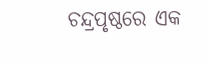ଚନ୍ଦ୍ରପୃଷ୍ଠରେ ଏକ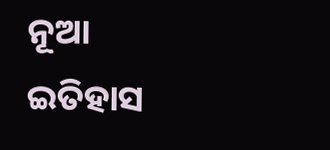ନୂଆ ଇତିହାସ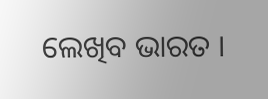ଲେଖିବ ଭାରତ ।